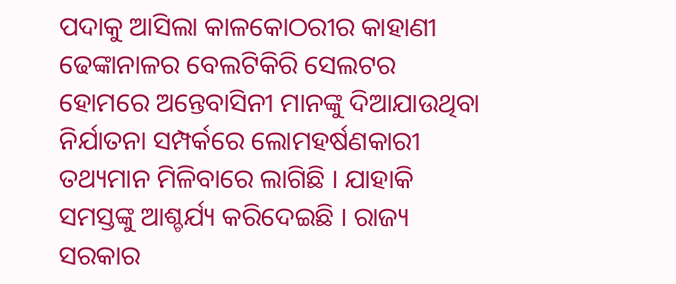ପଦାକୁ ଆସିଲା କାଳକୋଠରୀର କାହାଣୀ
ଢେଙ୍କାନାଳର ବେଲଟିକିରି ସେଲଟର ହୋମରେ ଅନ୍ତେବାସିନୀ ମାନଙ୍କୁ ଦିଆଯାଉଥିବା ନିର୍ଯାତନା ସମ୍ପର୍କରେ ଲୋମହର୍ଷଣକାରୀ ତଥ୍ୟମାନ ମିଳିବାରେ ଲାଗିଛି । ଯାହାକି ସମସ୍ତଙ୍କୁ ଆଶ୍ଚର୍ଯ୍ୟ କରିଦେଇଛି । ରାଜ୍ୟ ସରକାର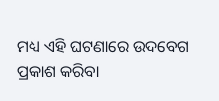ମଧ୍ୟ ଏହି ଘଟଣାରେ ଉଦବେଗ ପ୍ରକାଶ କରିବା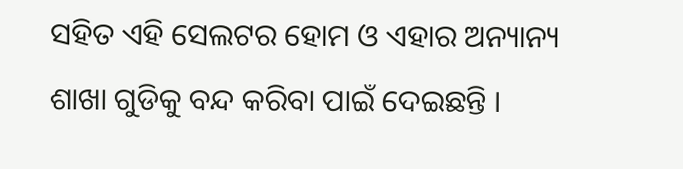ସହିତ ଏହି ସେଲଟର ହୋମ ଓ ଏହାର ଅନ୍ୟାନ୍ୟ ଶାଖା ଗୁଡିକୁ ବନ୍ଦ କରିବା ପାଇଁ ଦେଇଛନ୍ତି ।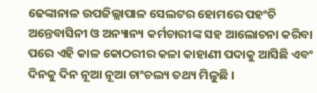ଢେଙ୍କାନାଳ ଉପଜିଲ୍ଲାପାଳ ସେଲଟର ହୋମରେ ପହଂଚି ଅନ୍ତେବାସିନୀ ଓ ଅନ୍ୟାନ୍ୟ କର୍ମଚାରୀଙ୍କ ସହ ଆଲୋଚନା କରିବା ପରେ ଏହି କାଳ କୋଠରୀର କଳା କାହାଣୀ ପଦାକୁ ଆସିଛି ଏବଂ ଦିନକୁ ଦିନ ନୂଆ ନୂଆ ଚାଂଚଲ୍ୟ ତଥ୍ୟ ମିଳୁଛି ।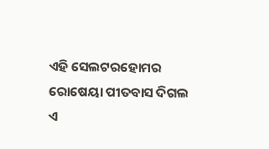ଏହି ସେଲଟରହୋମର ରୋଷେୟା ପୀତବାସ ଦିଗଲ
ଏ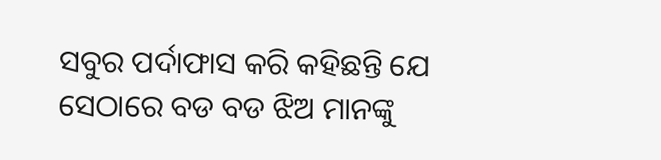ସବୁର ପର୍ଦାଫାସ କରି କହିଛନ୍ତି ଯେ ସେଠାରେ ବଡ ବଡ ଝିଅ ମାନଙ୍କୁ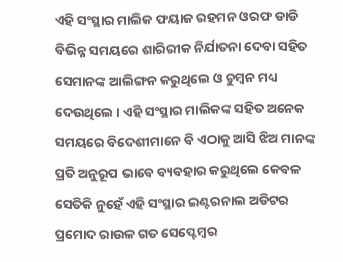ଏହି ସଂସ୍ଥାର ମାଲିକ ଫୟାଜ ରହମନ ଓରଫ ଡାଡି ବିଭିନ୍ନ ସମୟରେ ଶାରିରୀକ ନିର୍ଯାତନା ଦେବା ସହିତ ସେମାନଙ୍କ ଆଲିଙ୍ଗନ କରୁଥିଲେ ଓ ଚୁମ୍ବନ ମଧ୍ୟ ଦେଉଥିଲେ । ଏହି ସଂସ୍ଥାର ମାଲିକଙ୍କ ସହିତ ଅନେକ ସମୟରେ ବିଦେଶୀମାନେ ବି ଏଠାକୁ ଆସି ଝିଅ ମାନଙ୍କ ପ୍ରତି ଅନୁରୂପ ଭାବେ ବ୍ୟବହାର କରୁଥିଲେ କେବଳ ସେତିକି ନୁହେଁ ଏହି ସଂସ୍ଥାର ଇଣ୍ଟରନାଲ ଅଡିଟର ପ୍ରମୋଦ ରାଉଳ ଗତ ସେପ୍ଟେମ୍ବର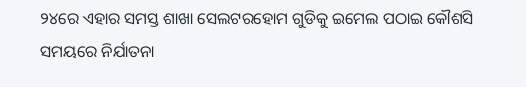୨୪ରେ ଏହାର ସମସ୍ତ ଶାଖା ସେଲଟରହୋମ ଗୁଡିକୁ ଇମେଲ ପଠାଇ କୌଶସି ସମୟରେ ନିର୍ଯାତନା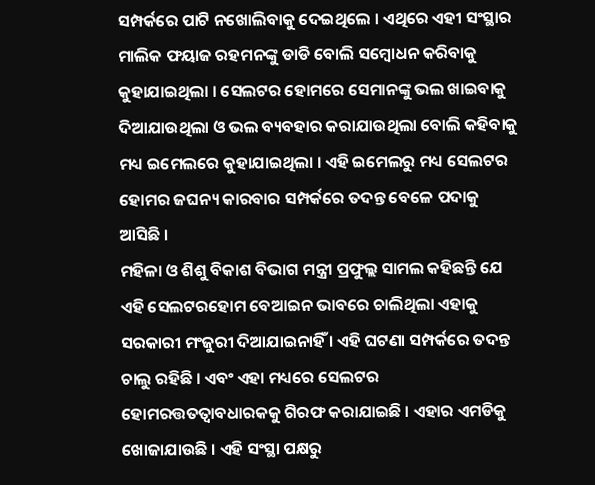ସମ୍ପର୍କରେ ପାଟି ନଖୋଲିବାକୁ ଦେଇଥିଲେ । ଏଥିରେ ଏହୀ ସଂସ୍ଥାର ମାଲିକ ଫୟାଜ ରହମନଙ୍କୁ ଡାଡି ବୋଲି ସମ୍ବୋଧନ କରିବାକୁ କୁହାଯାଇଥିଲା । ସେଲଟର ହୋମରେ ସେମାନଙ୍କୁ ଭଲ ଖାଇବାକୁ ଦିଆଯାଉଥିଲା ଓ ଭଲ ବ୍ୟବହାର କରାଯାଉଥିଲା ବୋଲି କହିବାକୁ ମଧ୍ୟ ଇମେଲରେ କୁହାଯାଇଥିଲା । ଏହି ଇମେଲରୁ ମଧ୍ୟ ସେଲଟର ହୋମର ଜଘନ୍ୟ କାରବାର ସମ୍ପର୍କରେ ତଦନ୍ତ ବେଳେ ପଦାକୁ ଆସିଛି ।
ମହିଳା ଓ ଶିଶୁ ବିକାଶ ବିଭାଗ ମନ୍ତ୍ରୀ ପ୍ରଫୁଲ୍ଲ ସାମଲ କହିଛନ୍ତି ଯେ ଏହି ସେଲଟରହୋମ ବେଆଇନ ଭାବରେ ଚାଲିଥିଲା ଏହାକୁ ସରକାରୀ ମଂଜୁରୀ ଦିଆଯାଇନାହିଁ । ଏହି ଘଟଣା ସମ୍ପର୍କରେ ତଦନ୍ତ ଚାଲୁ ରହିଛି । ଏବଂ ଏହା ମଧ୍ୟରେ ସେଲଟର ହୋମରତ୍ତତତ୍ୱାବଧାରକକୁ ଗିରଫ କରାଯାଇଛି । ଏହାର ଏମଡିକୁ ଖୋଜାଯାଉଛି । ଏହି ସଂସ୍ଥା ପକ୍ଷରୁ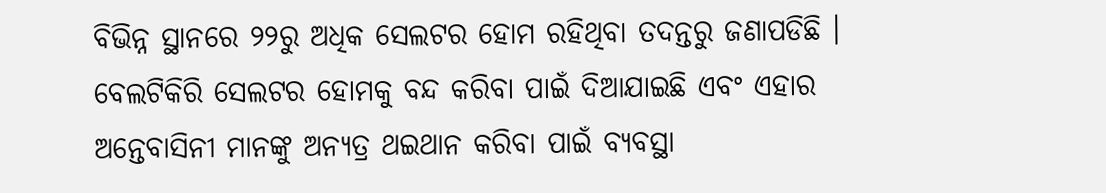ବିଭିନ୍ନ ସ୍ଥାନରେ ୨୨ରୁ ଅଧିକ ସେଲଟର ହୋମ ରହିଥିବା ତଦନ୍ତରୁ ଜଣାପଡିଛି । ବେଲଟିକିରି ସେଲଟର ହୋମକୁ ବନ୍ଦ କରିବା ପାଇଁ ଦିଆଯାଇଛି ଏବଂ ଏହାର ଅନ୍ତେବାସିନୀ ମାନଙ୍କୁ ଅନ୍ୟତ୍ର ଥଇଥାନ କରିବା ପାଇଁ ବ୍ୟବସ୍ଥା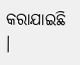କରାଯାଇଛି ।